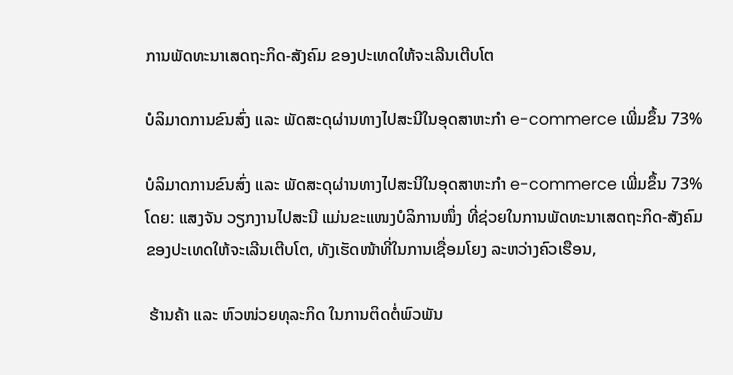ການພັດທະນາເສດຖະກິດ-ສັງຄົມ ຂອງປະເທດໃຫ້ຈະເລີນເຕີບໂຕ

ບໍລິມາດການຂົນສົ່ງ ແລະ ພັດສະດຸຜ່ານທາງໄປສະນີໃນອຸດສາຫະກຳ e-commerce ເພີ່ມຂຶ້ນ 73%

ບໍລິມາດການຂົນສົ່ງ ແລະ ພັດສະດຸຜ່ານທາງໄປສະນີໃນອຸດສາຫະກຳ e-commerce ເພີ່ມຂຶ້ນ 73%
ໂດຍ: ແສງຈັນ ວຽກງານໄປສະນີ ແມ່ນຂະແໜງບໍລິການໜຶ່ງ ທີ່ຊ່ວຍໃນການພັດທະນາເສດຖະກິດ-ສັງຄົມ ຂອງປະເທດໃຫ້ຈະເລີນເຕີບໂຕ, ທັງເຮັດໜ້າທີ່ໃນການເຊື່ອມໂຍງ ລະຫວ່າງຄົວເຮືອນ,

 ຮ້ານຄ້າ ແລະ ຫົວໜ່ວຍທຸລະກິດ ໃນການຕິດຕໍ່ພົວພັນ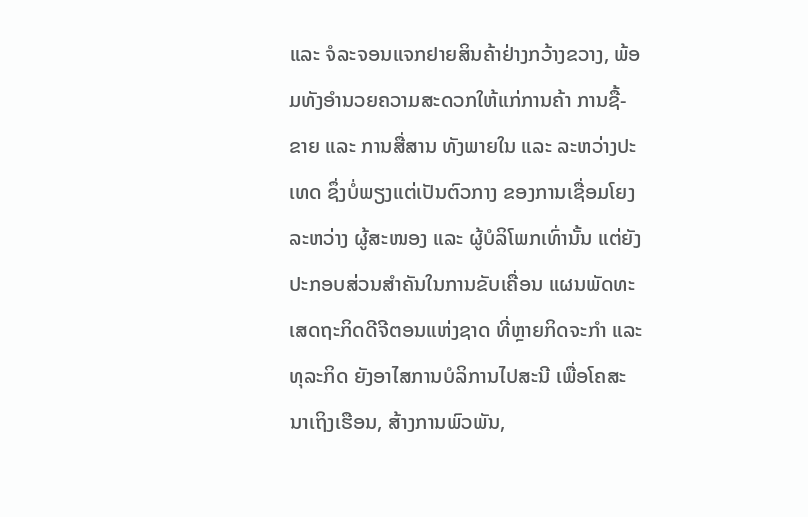ແລະ ຈໍລະຈອນແຈກຢາຍສິນຄ້າຢ່າງກວ້າງຂວາງ, ພ້ອມທັງອໍານວຍຄວາມສະດວກໃຫ້ແກ່ການຄ້າ ການຊື້-ຂາຍ ແລະ ການສື່ສານ ທັງພາຍໃນ ແລະ ລະຫວ່າງປະເທດ ຊຶ່ງບໍ່ພຽງແຕ່ເປັນຕົວກາງ ຂອງການເຊື່ອມໂຍງ ລະຫວ່າງ ຜູ້ສະໜອງ ແລະ ຜູ້ບໍລິໂພກເທົ່ານັ້ນ ແຕ່ຍັງປະກອບສ່ວນສໍາຄັນໃນການຂັບເຄື່ອນ ແຜນພັດທະເສດຖະກິດດີຈີຕອນແຫ່ງຊາດ ທີ່ຫຼາຍກິດຈະກໍາ ແລະ ທຸລະກິດ ຍັງອາໄສການບໍລິການໄປສະນີ ເພື່ອໂຄສະນາເຖິງເຮືອນ, ສ້າງການພົວພັນ,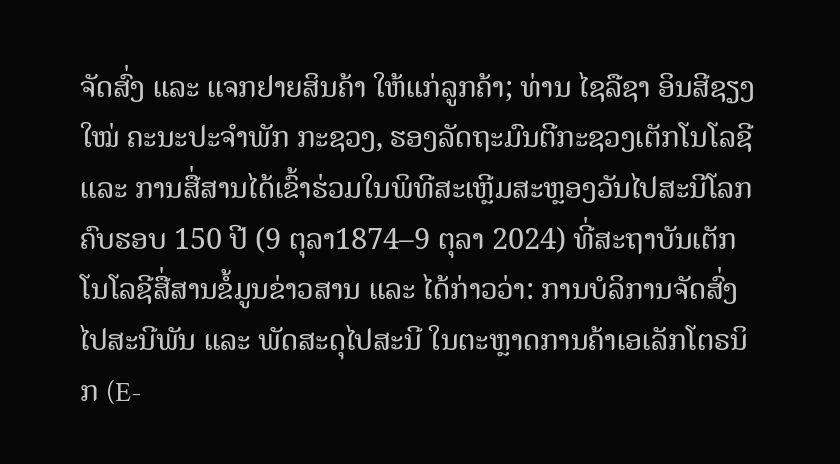ຈັດສົ່ງ ແລະ ແຈກຢາຍສິນຄ້າ ໃຫ້ແກ່ລູກຄ້າ; ທ່ານ ໄຊລືຊາ ອິນສີຊຽງໃໝ່ ຄະນະປະຈຳພັກ ກະຊວງ, ຮອງລັດຖະມົນຕີກະຊວງເຕັກໂນໂລຊີ ແລະ ການສື່ສານໄດ້ເຂົ້າຮ່ວມໃນພິທີສະເຫຼີມສະຫຼອງວັນໄປສະນີໂລກຄົບຮອບ 150 ປີ (9 ຕຸລາ1874–9 ຕຸລາ 2024) ທີ່ສະຖາບັນເຕັກໂນໂລຊີສື່ສານຂໍ້ມູນຂ່າວສານ ແລະ ໄດ້ກ່າວວ່າ: ການບໍລິການຈັດສົ່ງໄປສະນີພັນ ແລະ ພັດສະດຸໄປສະນີ ໃນຕະຫຼາດການຄ້າເອເລັກໂຕຣນິກ (E-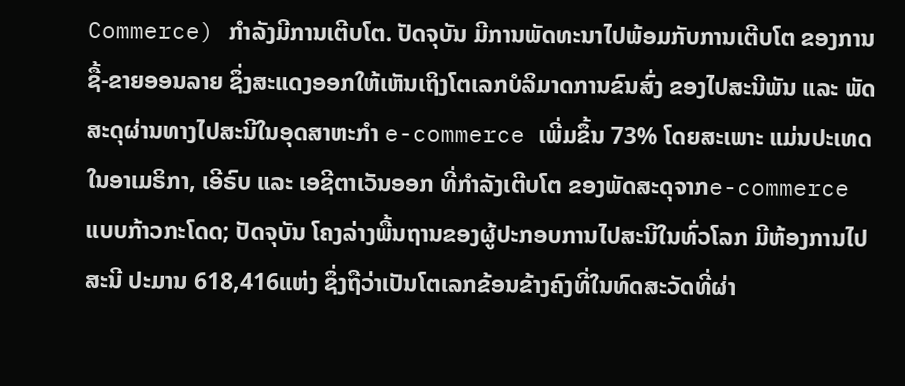Commerce) ກໍາລັງມີການເຕີບໂຕ. ປັດຈຸບັນ ມີການພັດທະນາໄປພ້ອມກັບການເຕີບໂຕ ຂອງການຊື້-ຂາຍອອນລາຍ ຊຶ່ງສະແດງອອກໃຫ້ເຫັນເຖິງໂຕເລກບໍລິມາດການຂົນສົ່ງ ຂອງໄປສະນີພັນ ແລະ ພັດສະດຸຜ່ານທາງໄປສະນີໃນອຸດສາຫະກຳ e-commerce ເພີ່ມຂຶ້ນ 73% ໂດຍສະເພາະ ແມ່ນປະເທດໃນອາເມຣິກາ, ເອີຣົບ ແລະ ເອຊີຕາເວັນອອກ ທີ່ກຳລັງເຕີບໂຕ ຂອງພັດສະດຸຈາກe-commerce ແບບກ້າວກະໂດດ; ປັດຈຸບັນ ໂຄງລ່າງພື້ນຖານຂອງຜູ້ປະກອບການໄປສະນີໃນທົ່ວໂລກ ມີຫ້ອງການໄປສະນີ ປະມານ 618,416ແຫ່ງ ຊຶ່ງຖືວ່າເປັນໂຕເລກຂ້ອນຂ້າງຄົງທີ່ໃນທົດສະວັດທີ່ຜ່າ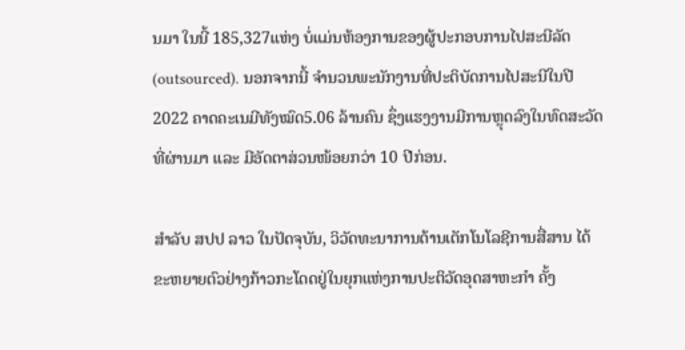ນມາ ໃນນີ້ 185,327ແຫ່ງ ບໍ່ແມ່ນຫ້ອງການຂອງຜູ້ປະກອບການໄປສະນີລັດ (outsourced). ນອກຈາກນີ້ ຈໍານວນພະນັກງານທີ່ປະຕິບັດການໄປສະນີໃນປີ 2022 ຄາດຄະເນມີທັງໝົດ5.06 ລ້ານຄົນ ຊຶ່ງແຮງງານມີການຫຼຸດລົງໃນທົດສະວັດທີ່ຜ່ານມາ ແລະ ມີອັດຕາສ່ວນໜ້ອຍກວ່າ 10 ປີກ່ອນ.

ສຳລັບ ສປປ ລາວ ໃນປັດຈຸບັນ, ວິວັດທະນາການດ້ານເຕັກໂນໂລຊີການສື່ສານ ໄດ້ຂະຫຍາຍຕົວຢ່າງກ້າວກະໂດດຢູ່ໃນຍຸກແຫ່ງການປະຕິວັດອຸດສາຫະກຳ ຄັ້ງ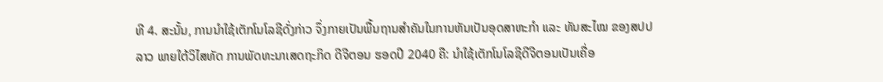ທີ 4. ສະນັ້ນ, ການນໍາໃຊ້ເຕັກໂນໂລຊີດັ່ງກ່າວ ຈຶ່ງກາຍເປັນພື້ນຖານສຳຄັນໃນການຫັນເປັນອຸດສາຫະກຳ ແລະ ທັນສະໄໝ ຂອງສປປ ລາວ ພາຍໃຕ້ວິໄສທັດ ການພັດທະນາເສດຖະກິດ ດີຈີຕອນ ຮອດປີ 2040 ຄື: ນໍາໃຊ້ເຕັກໂນໂລຊີດີຈີຕອນເປັນເຄື່ອ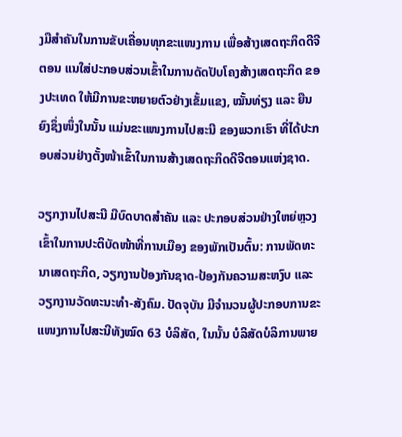ງມືສໍາຄັນໃນການຂັບເຄື່ອນທຸກຂະແໜງການ ເພື່ອສ້າງເສດຖະກິດດີຈີຕອນ ແນໃສ່ປະກອບສ່ວນເຂົ້າໃນການດັດປັບໂຄງສ້າງເສດຖະກິດ ຂອງປະເທດ ໃຫ້ມີການຂະຫຍາຍຕົວຢ່າງເຂັ້ມແຂງ, ໝັ້ນທ່ຽງ ແລະ ຍືນຍົງຊຶ່ງໜຶ່ງໃນນັ້ນ ແມ່ນຂະແໜງການໄປສະນີ ຂອງພວກເຮົາ ທີ່ໄດ້ປະກອບສ່ວນຢ່າງຕັ້ງໜ້າເຂົ້າໃນການສ້າງເສດຖະກິດດີຈີຕອນແຫ່ງຊາດ.

ວຽກງານໄປສະນີ ມີບົດບາດສໍາຄັນ ແລະ ປະກອບສ່ວນຢ່າງໃຫຍ່ຫຼວງເຂົ້າໃນການປະຕິບັດໜ້າທີ່ການເມືອງ ຂອງພັກເປັນຕົ້ນ: ການພັດທະນາເສດຖະກິດ, ວຽກງານປ້ອງກັນຊາດ-ປ້ອງກັນຄວາມສະຫງົບ ແລະ ວຽກງານວັດທະນະທຳ-ສັງຄົມ. ປັດຈຸບັນ ມີຈຳນວນຜູ້ປະກອບການຂະແໜງການໄປສະນີທັງໝົດ 63 ບໍລິສັດ, ໃນນັ້ນ ບໍລິສັດບໍລິການພາຍ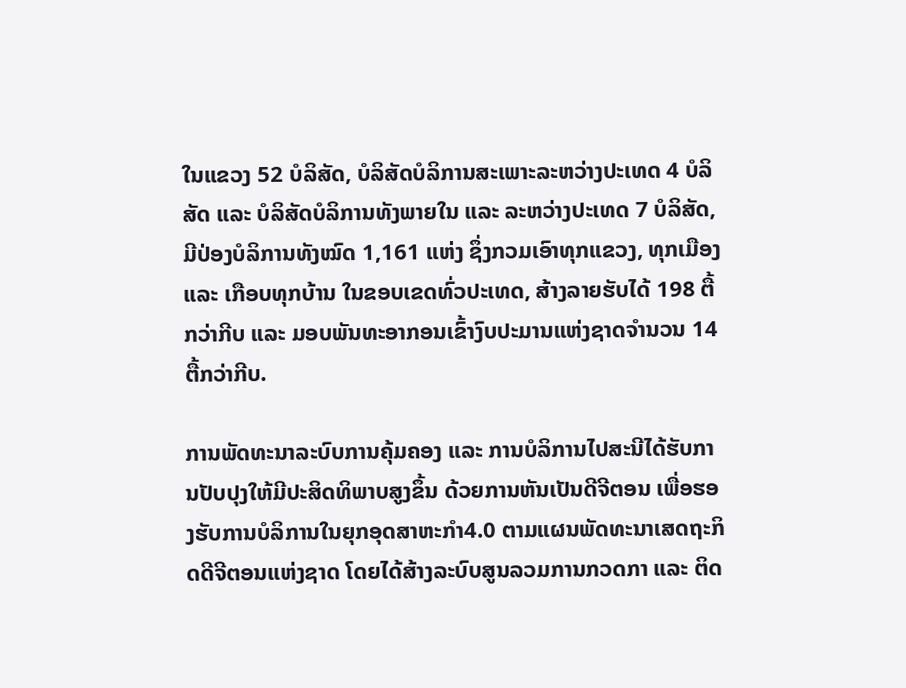ໃນແຂວງ 52 ບໍລິສັດ, ບໍລິສັດບໍລິການສະເພາະລະຫວ່າງປະເທດ 4 ບໍລິສັດ ແລະ ບໍລິສັດບໍລິການທັງພາຍໃນ ແລະ ລະຫວ່າງປະເທດ 7 ບໍລິສັດ, ມີປ່ອງບໍລິການທັງໝົດ 1,161 ແຫ່ງ ຊຶ່ງກວມເອົາທຸກແຂວງ, ທຸກເມືອງ ແລະ ເກືອບທຸກບ້ານ ໃນຂອບເຂດທົ່ວປະເທດ, ສ້າງລາຍຮັບໄດ້ 198 ຕື້ກວ່າກີບ ແລະ ມອບພັນທະອາກອນເຂົ້າງົບປະມານແຫ່ງຊາດຈຳນວນ 14 ຕື້ກວ່າກີບ.

ການພັດທະນາລະບົບການຄຸ້ມຄອງ ແລະ ການບໍລິການໄປສະນີໄດ້ຮັບການປັບປຸງໃຫ້ມີປະສິດທິພາບສູງຂຶ້ນ ດ້ວຍການຫັນເປັນດີຈີຕອນ ເພື່ອຮອງຮັບການບໍລິການໃນຍຸກອຸດສາຫະກໍາ4.0 ຕາມແຜນພັດທະນາເສດຖະກິດດີຈີຕອນແຫ່ງຊາດ ໂດຍໄດ້ສ້າງລະບົບສູນລວມການກວດກາ ແລະ ຕິດ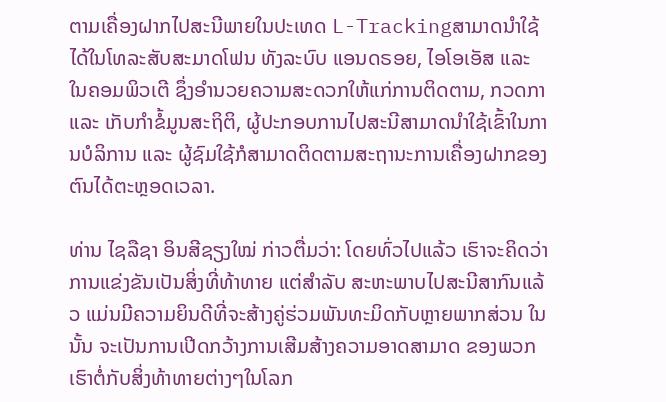ຕາມເຄື່ອງຝາກໄປສະນີພາຍໃນປະເທດ L-Trackingສາມາດນໍາໃຊ້ໄດ້ໃນໂທລະສັບສະມາດໂຟນ ທັງລະບົບ ແອນດຣອຍ, ໄອໂອເອັສ ແລະ ໃນຄອມພິວເຕີ ຊຶ່ງອຳນວຍຄວາມສະດວກໃຫ້ແກ່ການຕິດຕາມ, ກວດກາ ແລະ ເກັບກຳຂໍ້ມູນສະຖິຕິ, ຜູ້ປະກອບການໄປສະນີສາມາດນຳໃຊ້ເຂົ້າໃນການບໍລິການ ແລະ ຜູ້ຊົມໃຊ້ກໍສາມາດຕິດຕາມສະຖານະການເຄື່ອງຝາກຂອງຕົນໄດ້ຕະຫຼອດເວລາ.

ທ່ານ ໄຊລືຊາ ອິນສີຊຽງໃໝ່ ກ່າວຕື່ມວ່າ: ໂດຍທົ່ວໄປແລ້ວ ເຮົາຈະຄິດວ່າການແຂ່ງຂັນເປັນສິ່ງທີ່ທ້າທາຍ ແຕ່ສໍາລັບ ສະຫະພາບໄປສະນີສາກົນແລ້ວ ແມ່ນມີຄວາມຍິນດີທີ່ຈະສ້າງຄູ່ຮ່ວມພັນທະມິດກັບຫຼາຍພາກສ່ວນ ໃນນັ້ນ ຈະເປັນການເປີດກວ້າງການເສີມສ້າງຄວາມອາດສາມາດ ຂອງພວກເຮົາຕໍ່ກັບສິ່ງທ້າທາຍຕ່າງໆໃນໂລກ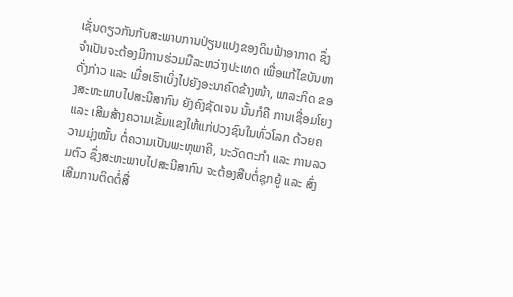ເຊັ່ນດຽວກັນກັບສະພາບການປ່ຽນແປງຂອງດິນຟ້າອາກາດ ຊຶ່ງຈໍາເປັນຈະຕ້ອງມີການຮ່ວມມືລະຫວ່າງປະເທດ ເພື່ອແກ້ໄຂບັນຫາດັ່ງກ່າວ ແລະ ເມື່ອເຮົາເບິ່ງໄປຍັງອະນາຄົດຂ້າງໜ້າ, ພາລະກິດ ຂອງສະຫະພາບໄປສະນີສາກົນ ຍັງຄົງຊັດເຈນ ນັ້ນກໍຄື ການເຊື່ອມໂຍງ ແລະ ເສີມສ້າງຄວາມເຂັ້ມແຂງໃຫ້ແກ່ປວງຊົນໃນທົ່ວໂລກ ດ້ວຍຄວາມມຸ່ງໝັ້ນ ຕໍ່ຄວາມເປັນພະຫຸພາຄີ, ນະວັດຕະກໍາ ແລະ ການລວມຕົວ ຊຶ່ງສະຫະພາບໄປສະນີສາກົນ ຈະຕ້ອງສືບຕໍ່ຊຸກຍູ້ ແລະ ສົ່ງເສີມການຕິດຕໍ່ສື່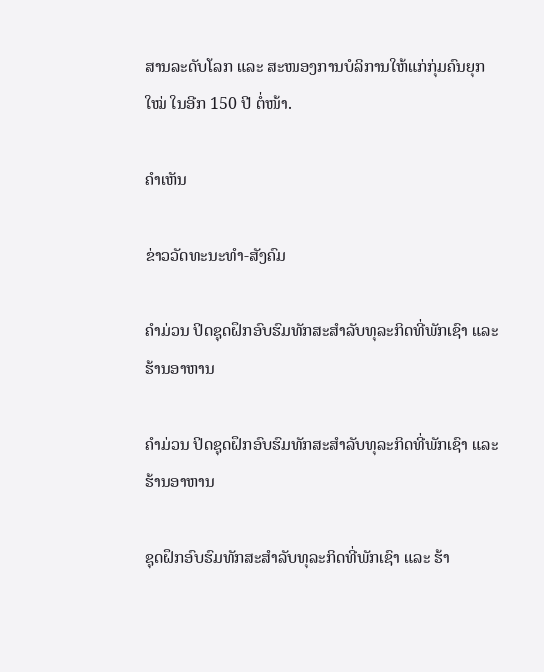ສານລະດັບໂລກ ແລະ ສະໜອງການບໍລິການໃຫ້ແກ່ກຸ່ມຄົນຍຸກໃໝ່ ໃນອີກ 150 ປີ ຕໍ່ໜ້າ.

ຄໍາເຫັນ

ຂ່າວວັດທະນະທຳ-ສັງຄົມ

ຄໍາມ່ວນ ປິດຊຸດຝຶກອົບຮົມທັກສະສໍາລັບທຸລະກິດທີ່ພັກເຊົາ ແລະ ຮ້ານອາຫານ

ຄໍາມ່ວນ ປິດຊຸດຝຶກອົບຮົມທັກສະສໍາລັບທຸລະກິດທີ່ພັກເຊົາ ແລະ ຮ້ານອາຫານ

ຊຸດຝຶກອົບຮົມທັກສະສໍາລັບທຸລະກິດທີ່ພັກເຊົາ ແລະ ຮ້າ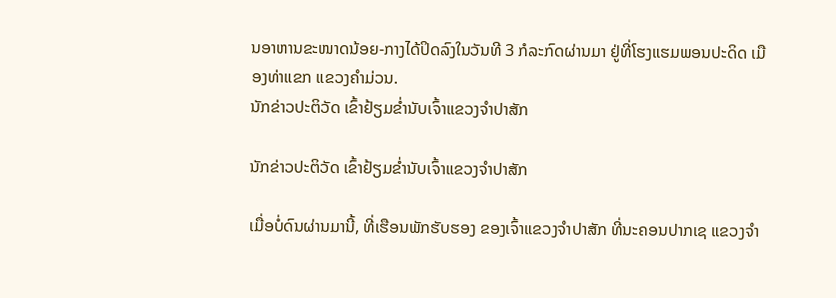ນອາຫານຂະໜາດນ້ອຍ-ກາງໄດ້ປິດລົງໃນວັນທີ 3 ກໍລະກົດຜ່ານມາ ຢູ່ທີ່ໂຮງແຮມພອນປະດິດ ເມືອງທ່າແຂກ ແຂວງຄໍາມ່ວນ.
ນັກຂ່າວປະຕິວັດ ເຂົ້າຢ້ຽມຂໍ່ານັບເຈົ້າແຂວງຈຳປາສັກ

ນັກຂ່າວປະຕິວັດ ເຂົ້າຢ້ຽມຂໍ່ານັບເຈົ້າແຂວງຈຳປາສັກ

ເມື່ອບໍ່ດົນຜ່ານມານີ້, ທີ່ເຮືອນພັກຮັບຮອງ ຂອງເຈົ້າແຂວງຈໍາປາສັກ ທີ່ນະຄອນປາກເຊ ແຂວງຈໍາ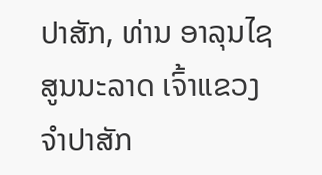ປາສັກ, ທ່ານ ອາລຸນໄຊ ສູນນະລາດ ເຈົ້າແຂວງຈໍາປາສັກ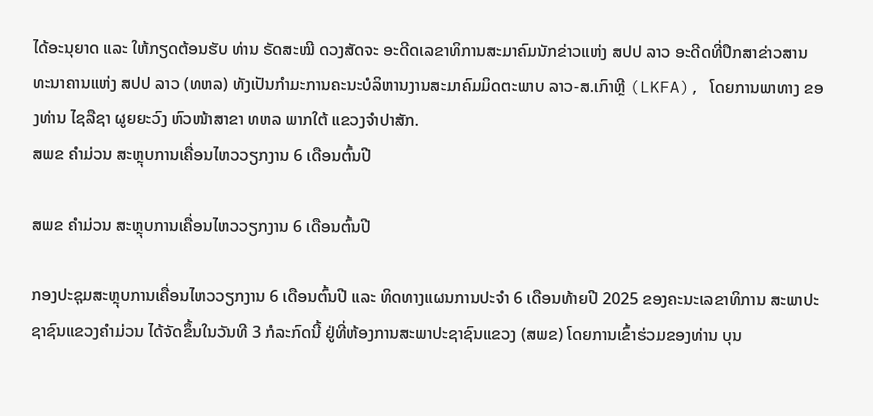ໄດ້ອະນຸຍາດ ແລະ ໃຫ້ກຽດຕ້ອນຮັບ ທ່ານ ຣັດສະໝີ ດວງສັດຈະ ອະດີດເລຂາທິການສະມາຄົມນັກຂ່າວແຫ່ງ ສປປ ລາວ ອະດີດທີ່ປຶກສາຂ່າວສານທະນາຄານແຫ່ງ ສປປ ລາວ (ທຫລ) ທັງເປັນກໍາມະການຄະນະບໍລິຫານງານສະມາຄົມມິດຕະພາບ ລາວ-ສ.ເກົາຫຼີ (LKFA), ໂດຍການພາທາງ ຂອງທ່ານ ໄຊລືຊາ ຜູຍຍະວົງ ຫົວໜ້າສາຂາ ທຫລ ພາກໃຕ້ ແຂວງຈໍາປາສັກ.
ສພຂ ຄໍາມ່ວນ ສະຫຼຸບການເຄື່ອນໄຫວວຽກງານ 6 ເດືອນຕົ້ນປີ

ສພຂ ຄໍາມ່ວນ ສະຫຼຸບການເຄື່ອນໄຫວວຽກງານ 6 ເດືອນຕົ້ນປີ

ກອງປະຊຸມສະຫຼຸບການເຄື່ອນໄຫວວຽກງານ 6 ເດືອນຕົ້ນປີ ແລະ ທິດທາງແຜນການປະຈໍາ 6 ເດືອນທ້າຍປີ 2025 ຂອງຄະນະເລຂາທິການ ສະພາປະຊາຊົນແຂວງຄໍາມ່ວນ ໄດ້ຈັດຂຶ້ນໃນວັນທີ 3 ກໍລະກົດນີ້ ຢູ່ທີ່ຫ້ອງການສະພາປະຊາຊົນແຂວງ (ສພຂ) ໂດຍການເຂົ້າຮ່ວມຂອງທ່ານ ບຸນ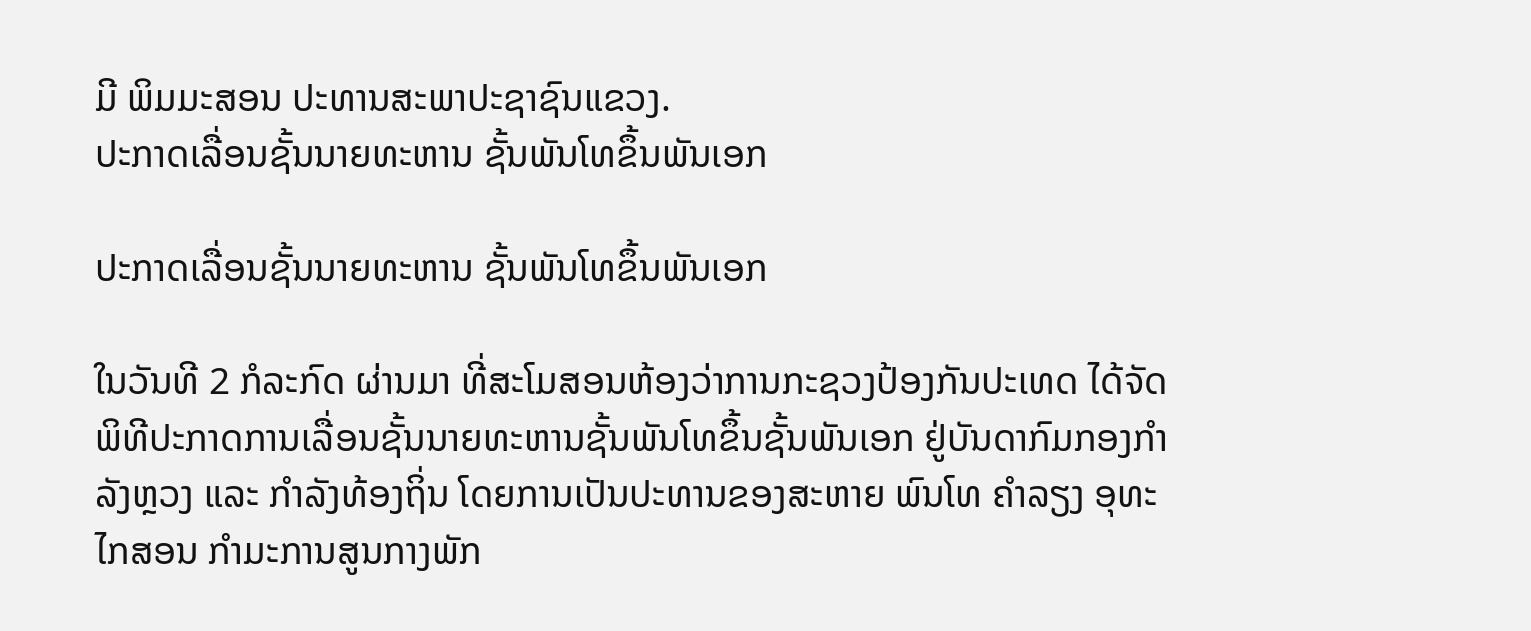ມີ ພິມມະສອນ ປະທານສະພາປະຊາຊົນແຂວງ.
ປະກາດເລື່ອນຊັ້ນນາຍທະຫານ ຊັ້ນພັນໂທຂຶ້ນພັນເອກ

ປະກາດເລື່ອນຊັ້ນນາຍທະຫານ ຊັ້ນພັນໂທຂຶ້ນພັນເອກ

ໃນວັນທີ 2 ກໍລະກົດ ຜ່ານມາ ທີ່ສະໂມສອນຫ້ອງວ່າການກະຊວງປ້ອງກັນປະເທດ ໄດ້ຈັດພິທີປະກາດການເລື່ອນຊັ້ນນາຍທະຫານຊັ້ນພັນໂທຂຶ້ນຊັ້ນພັນເອກ ຢູ່ບັນດາກົມກອງກໍາລັງຫຼວງ ແລະ ກໍາລັງທ້ອງຖິ່ນ ໂດຍການເປັນປະທານຂອງສະຫາຍ ພົນໂທ ຄໍາລຽງ ອຸທະໄກສອນ ກຳມະການສູນກາງພັກ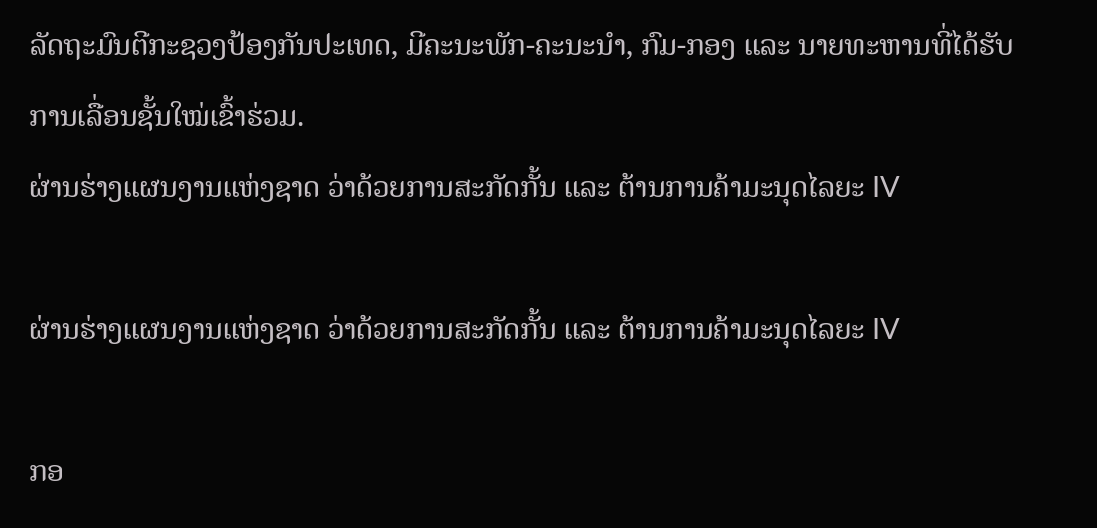ລັດຖະມົນຕີກະຊວງປ້ອງກັນປະເທດ, ມີຄະນະພັກ-ຄະນະນໍາ, ກົມ-ກອງ ແລະ ນາຍທະຫານທີ່ໄດ້ຮັບການເລື່ອນຊັ້ນໃໝ່ເຂົ້າຮ່ວມ.
ຜ່ານຮ່າງແຜນງານແຫ່ງຊາດ ວ່າດ້ວຍການສະກັດກັ້ນ ແລະ ຕ້ານການຄ້າມະນຸດໄລຍະ IV

ຜ່ານຮ່າງແຜນງານແຫ່ງຊາດ ວ່າດ້ວຍການສະກັດກັ້ນ ແລະ ຕ້ານການຄ້າມະນຸດໄລຍະ IV

ກອ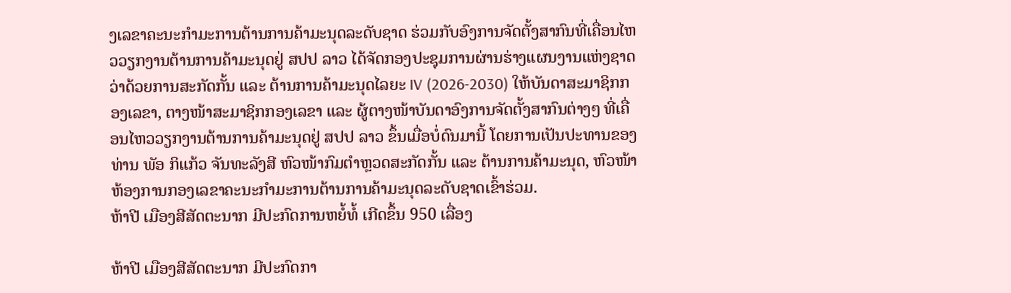ງເລຂາຄະນະກໍາມະການຕ້ານການຄ້າມະນຸດລະດັບຊາດ ຮ່ວມກັບອົງການຈັດຕັ້ງສາກົນທີ່ເຄື່ອນໄຫວວຽກງານຕ້ານການຄ້າມະນຸດຢູ່ ສປປ ລາວ ໄດ້ຈັດກອງປະຊຸມການຜ່ານຮ່າງແຜນງານແຫ່ງຊາດ ວ່າດ້ວຍການສະກັດກັ້ນ ແລະ ຕ້ານການຄ້າມະນຸດໄລຍະ IV (2026-2030) ໃຫ້ບັນດາສະມາຊິກກອງເລຂາ, ຕາງໜ້າສະມາຊິກກອງເລຂາ ແລະ ຜູ້ຕາງໜ້າບັນດາອົງການຈັດຕັ້ງສາກົນຕ່າງໆ ທີ່ເຄື່ອນໄຫວວຽກງານຕ້ານການຄ້າມະນຸດຢູ່ ສປປ ລາວ ຂຶ້ນເມື່ອບໍ່ດົນມານີ້ ໂດຍການເປັນປະທານຂອງ ທ່ານ ພັອ ກິແກ້ວ ຈັນທະລັງສີ ຫົວໜ້າກົມຕຳຫຼວດສະກັດກັ້ນ ແລະ ຕ້ານການຄ້າມະນຸດ, ຫົວໜ້າຫ້ອງການກອງເລຂາຄະນະກໍາມະການຕ້ານການຄ້າມະນຸດລະດັບຊາດເຂົ້າຮ່ວມ.
ຫ້າປີ ເມືອງສີສັດຕະນາກ ມີປະກົດການຫຍໍ້ທໍ້ ເກີດຂຶ້ນ 950 ເລື່ອງ

ຫ້າປີ ເມືອງສີສັດຕະນາກ ມີປະກົດກາ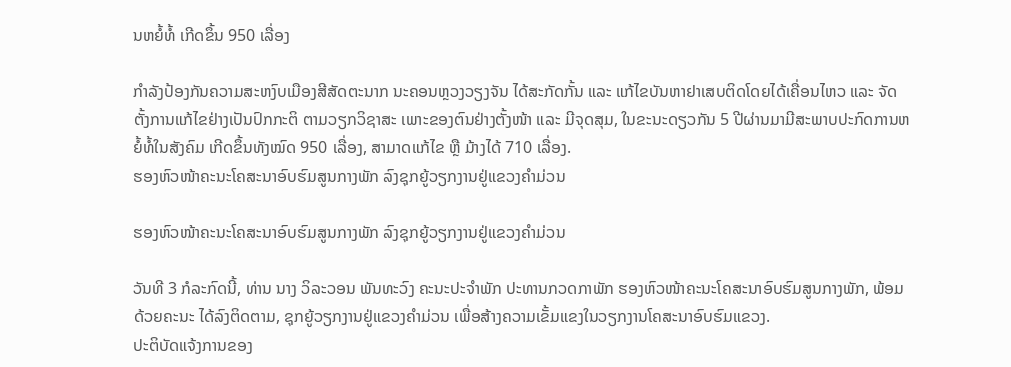ນຫຍໍ້ທໍ້ ເກີດຂຶ້ນ 950 ເລື່ອງ

ກຳລັງປ້ອງກັນຄວາມສະຫງົບເມືອງສີສັດຕະນາກ ນະຄອນຫຼວງວຽງຈັນ ໄດ້ສະກັດກັ້ນ ແລະ ແກ້ໄຂບັນຫາຢາເສບຕິດໂດຍໄດ້ເຄື່ອນໄຫວ ແລະ ຈັດຕັ້ງການແກ້ໄຂຢ່າງເປັນປົກກະຕິ ຕາມວຽກວິຊາສະ ເພາະຂອງຕົນຢ່າງຕັ້ງໜ້າ ແລະ ມີຈຸດສຸມ, ໃນຂະນະດຽວກັນ 5 ປີຜ່ານມາມີສະພາບປະກົດການຫຍໍ້ທໍ້ໃນສັງຄົມ ເກີດຂຶ້ນທັງໝົດ 950 ເລື່ອງ, ສາມາດແກ້ໄຂ ຫຼື ມ້າງໄດ້ 710 ເລື່ອງ.
ຮອງຫົວໜ້າຄະນະໂຄສະນາອົບຮົມສູນກາງພັກ ລົງຊຸກຍູ້ວຽກງານຢູ່ແຂວງຄຳມ່ວນ

ຮອງຫົວໜ້າຄະນະໂຄສະນາອົບຮົມສູນກາງພັກ ລົງຊຸກຍູ້ວຽກງານຢູ່ແຂວງຄຳມ່ວນ

ວັນທີ 3 ກໍລະກົດນີ້, ທ່ານ ນາງ ວິລະວອນ ພັນທະວົງ ຄະນະປະຈຳພັກ ປະທານກວດກາພັກ ຮອງຫົວໜ້າຄະນະໂຄສະນາອົບຮົມສູນກາງພັກ, ພ້ອມດ້ວຍຄະນະ ໄດ້ລົງຕິດຕາມ, ຊຸກຍູ້ວຽກງານຢູ່ແຂວງຄໍາມ່ວນ ເພື່ອສ້າງຄວາມເຂັ້ມແຂງໃນວຽກງານໂຄສະນາອົບຮົມແຂວງ.
ປະຕິບັດແຈ້ງການຂອງ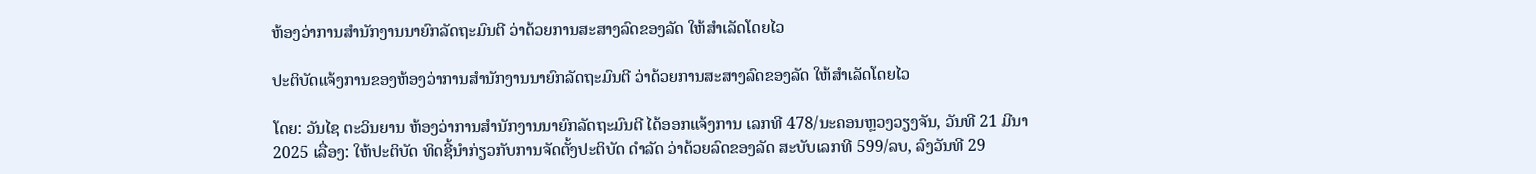ຫ້ອງວ່າການສໍານັກງານນາຍົກລັດຖະມົນຕີ ວ່າດ້ວຍການສະສາງລົດຂອງລັດ ໃຫ້ສໍາເລັດໂດຍໄວ

ປະຕິບັດແຈ້ງການຂອງຫ້ອງວ່າການສໍານັກງານນາຍົກລັດຖະມົນຕີ ວ່າດ້ວຍການສະສາງລົດຂອງລັດ ໃຫ້ສໍາເລັດໂດຍໄວ

ໂດຍ: ວັນໄຊ ຕະວິນຍານ ຫ້ອງວ່າການສໍານັກງານນາຍົກລັດຖະມົນຕີ ໄດ້ອອກແຈ້ງການ ເລກທີ 478/ນະຄອນຫຼວງວຽງຈັນ, ວັນທີ 21 ມີນາ 2025 ເລື່ອງ: ໃຫ້ປະຕິບັດ ທິດຊີ້ນໍາກ່ຽວກັບການຈັດຕັ້ງປະຕິບັດ ດໍາລັດ ວ່າດ້ວຍລົດຂອງລັດ ສະບັບເລກທີ 599/ລບ, ລົງວັນທີ 29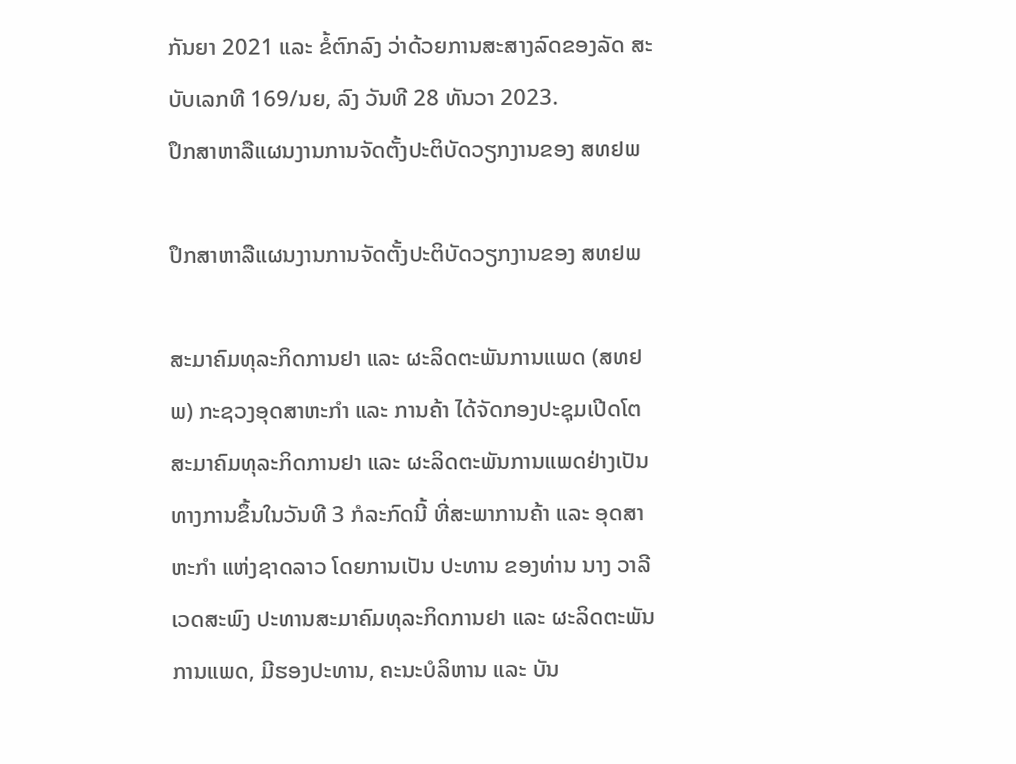ກັນຍາ 2021 ແລະ ຂໍ້ຕົກລົງ ວ່າດ້ວຍການສະສາງລົດຂອງລັດ ສະບັບເລກທີ 169/ນຍ, ລົງ ວັນທີ 28 ທັນວາ 2023.
ປຶກສາຫາລືແຜນງານການຈັດຕັ້ງປະຕິບັດວຽກງານຂອງ ສທຢພ

ປຶກສາຫາລືແຜນງານການຈັດຕັ້ງປະຕິບັດວຽກງານຂອງ ສທຢພ

ສະມາຄົມທຸລະກິດການຢາ ແລະ ຜະລິດຕະພັນການແພດ (ສທຢພ) ກະຊວງອຸດສາຫະກຳ ແລະ ການຄ້າ ໄດ້ຈັດກອງປະຊຸມເປີດໂຕສະມາຄົມທຸລະກິດການຢາ ແລະ ຜະລິດຕະພັນການແພດຢ່າງເປັນທາງການຂຶ້ນໃນວັນທີ 3 ກໍລະກົດນີ້ ທີ່ສະພາການຄ້າ ແລະ ອຸດສາຫະກຳ ແຫ່ງຊາດລາວ ໂດຍການເປັນ ປະທານ ຂອງທ່ານ ນາງ ວາລີ ເວດສະພົງ ປະທານສະມາຄົມທຸລະກິດການຢາ ແລະ ຜະລິດຕະພັນການແພດ, ມີຮອງປະທານ, ຄະນະບໍລິຫານ ແລະ ບັນ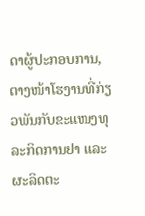ດາຜູ້ປະກອບການ, ຕາງໜ້າໂຮງານທີ່ກ່ຽວພັນກັບຂະແໜງທຸລະກິດການຢາ ແລະ ຜະລິດຕະ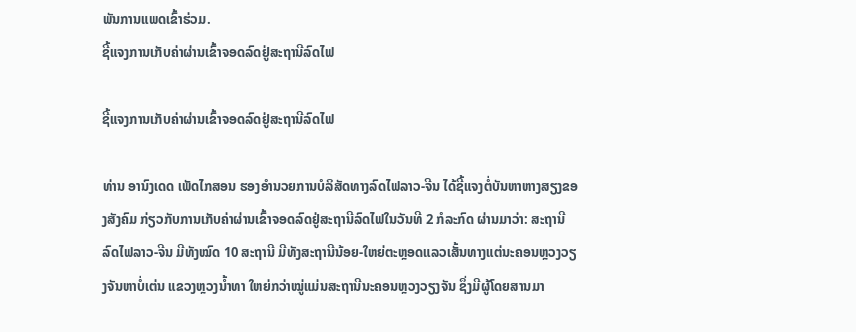ພັນການແພດເຂົ້າຮ່ວມ.
ຊີ້ແຈງການເກັບຄ່າຜ່ານເຂົ້າຈອດລົດຢູ່ສະຖານີລົດໄຟ

ຊີ້ແຈງການເກັບຄ່າຜ່ານເຂົ້າຈອດລົດຢູ່ສະຖານີລົດໄຟ

ທ່ານ ອານົງເດດ ເພັດໄກສອນ ຮອງອໍານວຍການບໍລິສັດທາງລົດໄຟລາວ-ຈີນ ໄດ້ຊີ້ແຈງຕໍ່ບັນຫາຫາງສຽງຂອງສັງຄົມ ກ່ຽວກັບການເກັບຄ່າຜ່ານເຂົ້າຈອດລົດຢູ່ສະຖານີລົດໄຟໃນວັນທີ 2 ກໍລະກົດ ຜ່ານມາວ່າ: ສະຖານີລົດໄຟລາວ-ຈີນ ມີທັງໝົດ 10 ສະຖານີ ມີທັງສະຖານີນ້ອຍ-ໃຫຍ່ຕະຫຼອດແລວເສັ້ນທາງແຕ່ນະຄອນຫຼວງວຽງຈັນຫາບໍ່ເຕ່ນ ແຂວງຫຼວງນໍ້າທາ ໃຫຍ່ກວ່າໝູ່ແມ່ນສະຖານີນະຄອນຫຼວງວຽງຈັນ ຊຶ່ງມີຜູ້ໂດຍສານມາ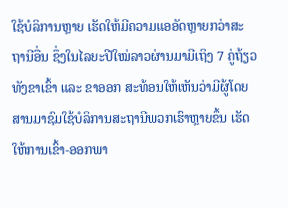ໃຊ້ບໍລິການຫຼາຍ ເຮັດໃຫ້ມີຄວາມແອອັດຫຼາຍກວ່າສະຖານີອື່ນ ຊຶ່ງໃນໄລຍະປີໃໝ່ລາວຜ່ານມາມີເຖິງ 7 ຄູ່ຖ້ຽວ ທັງຂາເຂົ້າ ແລະ ຂາອອກ ສະທ້ອນໃຫ້ເຫັນວ່າມີຜູ້ໂດຍສານມາຊົມໃຊ້ບໍລິການສະຖານີພວກເຮົາຫຼາຍຂຶ້ນ ເຮັດໃຫ້ການເຂົ້າ-ອອກພາ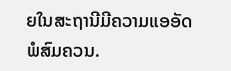ຍໃນສະຖານີມີຄວາມແອອັດພໍສົມຄວນ.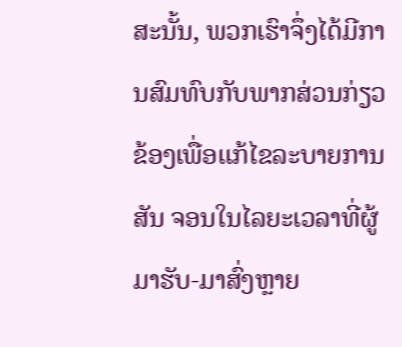ສະນັ້ນ, ພວກເຮົາຈຶ່ງໄດ້ມີການສົມທົບກັບພາກສ່ວນກ່ຽວຂ້ອງເພື່ອແກ້ໄຂລະບາຍການສັນ ຈອນໃນໄລຍະເວລາທີ່ຜູ້ມາຮັບ-ມາສົ່ງຫຼາຍ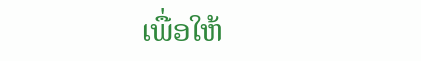ເພື່ອໃຫ້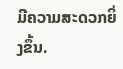ມີຄວາມສະດວກຍິ່ງຂຶ້ນ.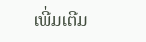ເພີ່ມເຕີມ